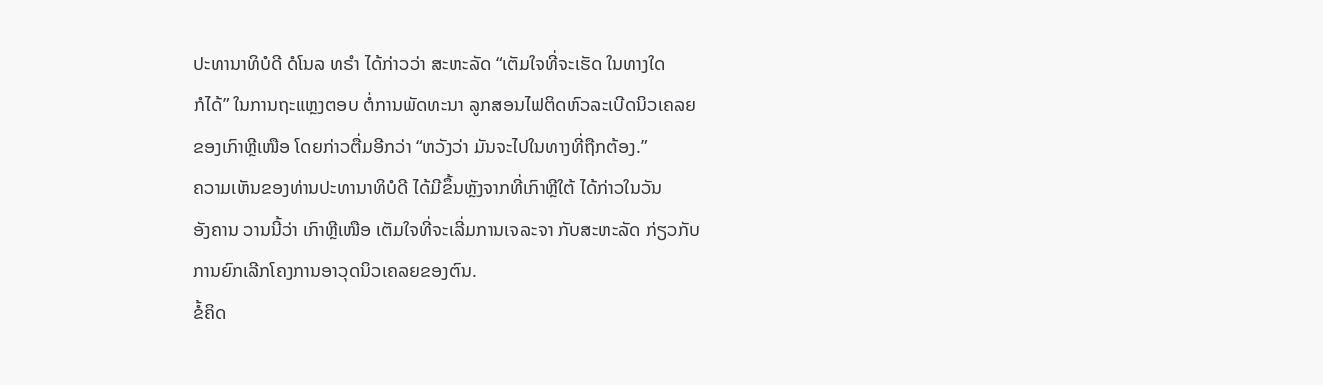ປະທານາທິບໍດີ ດໍໂນລ ທຣຳ ໄດ້ກ່າວວ່າ ສະຫະລັດ “ເຕັມໃຈທີ່ຈະເຮັດ ໃນທາງໃດ
ກໍໄດ້” ໃນການຖະແຫຼງຕອບ ຕໍ່ການພັດທະນາ ລູກສອນໄຟຕິດຫົວລະເບີດນິວເຄລຍ
ຂອງເກົາຫຼີເໜືອ ໂດຍກ່າວຕື່ມອີກວ່າ “ຫວັງວ່າ ມັນຈະໄປໃນທາງທີ່ຖືກຕ້ອງ.”
ຄວາມເຫັນຂອງທ່ານປະທານາທິບໍດີ ໄດ້ມີຂຶ້ນຫຼັງຈາກທີ່ເກົາຫຼີໃຕ້ ໄດ້ກ່າວໃນວັນ
ອັງຄານ ວານນີ້ວ່າ ເກົາຫຼີເໜືອ ເຕັມໃຈທີ່ຈະເລີ່ມການເຈລະຈາ ກັບສະຫະລັດ ກ່ຽວກັບ
ການຍົກເລີກໂຄງການອາວຸດນິວເຄລຍຂອງຕົນ.
ຂໍ້ຄິດ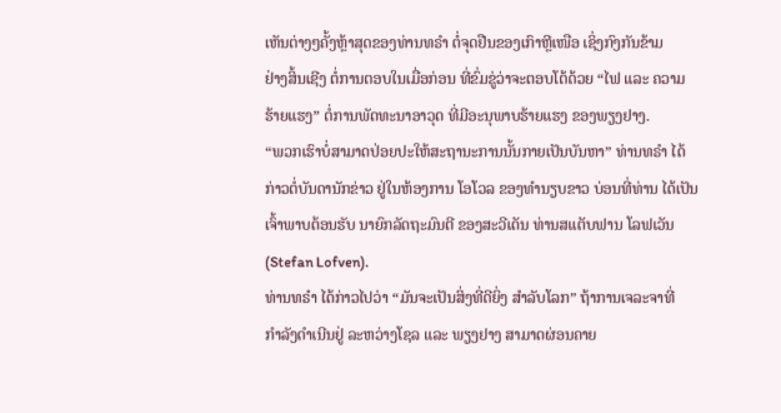ເຫັນຕ່າງໆຄັ້ງຫຼ້າສຸດຂອງທ່ານທຣຳ ຕໍ່ຈຸດຢືນຂອງເກົາຫຼີເໜືອ ເຊິ່ງກົງກັນຂ້າມ
ຢ່າງສິ້ນເຊີງ ຕໍ່ການຕອບໃນເມື່ອກ່ອນ ທີ່ຂົ່ມຂູ່ວ່າຈະຕອບໂຕ້ດ້ວຍ “ໄຟ ແລະ ຄວາມ
ຮ້າຍແຮງ” ຕໍ່ການພັດທະນາອາວຸດ ທີ່ມີອະນຸພາບຮ້າຍແຮງ ຂອງພຽງຢາງ.
“ພວກເຮົາບໍ່ສາມາດປ່ອຍປະໃຫ້ສະຖານະການນັ້ນກາຍເປັນບັນຫາ” ທ່ານທຣຳ ໄດ້
ກ່າວຕໍ່ບັນດານັກຂ່າວ ຢູ່ໃນຫ້ອງການ ໂອໂວລ ຂອງທຳນຽບຂາວ ບ່ອນທີ່ທ່ານ ໄດ້ເປັນ
ເຈົ້າພາບຕ້ອນຮັບ ນາຍົກລັດຖະມົນຕີ ຂອງສະວີເດັນ ທ່ານສແຕັບຟານ ໂລຟເວັນ
(Stefan Lofven).
ທ່ານທຣຳ ໄດ້ກ່າວໄປວ່າ “ມັນຈະເປັນສິ່ງທີ່ດີຍິ່ງ ສຳລັບໂລກ” ຖ້າການເຈລະຈາທີ່
ກຳລັງດຳເນີນຢູ່ ລະຫວ່າງໂຊລ ແລະ ພຽງຢາງ ສາມາດຜ່ອນຄາຍ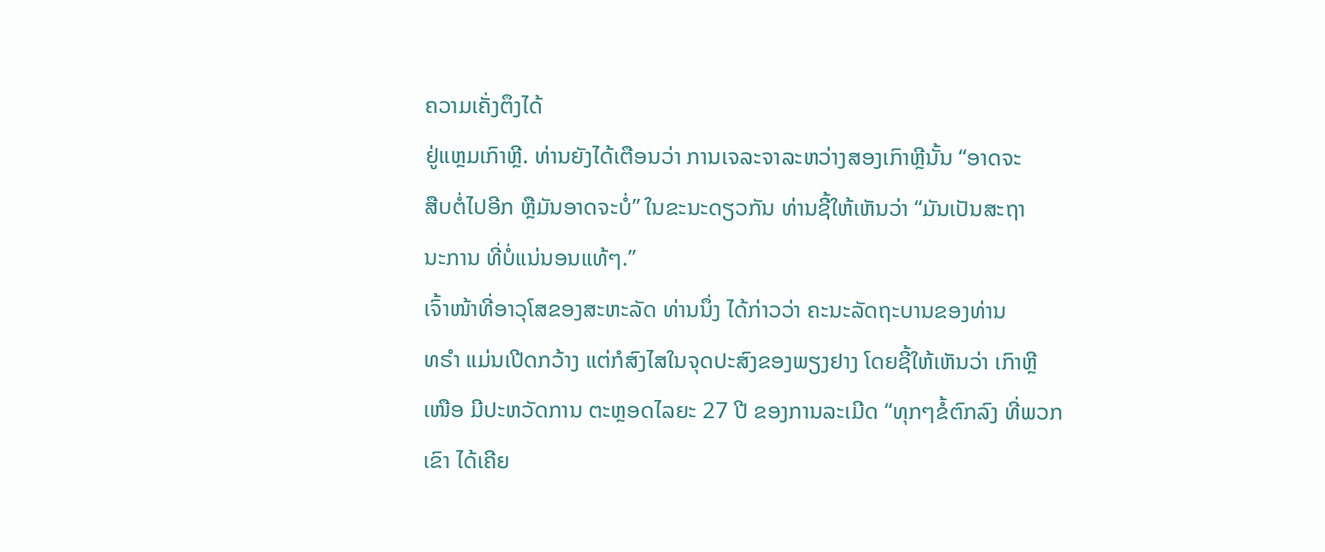ຄວາມເຄັ່ງຕຶງໄດ້
ຢູ່ແຫຼມເກົາຫຼີ. ທ່ານຍັງໄດ້ເຕືອນວ່າ ການເຈລະຈາລະຫວ່າງສອງເກົາຫຼີນັ້ນ “ອາດຈະ
ສືບຕໍ່ໄປອີກ ຫຼືມັນອາດຈະບໍ່” ໃນຂະນະດຽວກັນ ທ່ານຊີ້ໃຫ້ເຫັນວ່າ “ມັນເປັນສະຖາ
ນະການ ທີ່ບໍ່ແນ່ນອນແທ້ໆ.”
ເຈົ້າໜ້າທີ່ອາວຸໂສຂອງສະຫະລັດ ທ່ານນຶ່ງ ໄດ້ກ່າວວ່າ ຄະນະລັດຖະບານຂອງທ່ານ
ທຣຳ ແມ່ນເປີດກວ້າງ ແຕ່ກໍສົງໄສໃນຈຸດປະສົງຂອງພຽງຢາງ ໂດຍຊີ້ໃຫ້ເຫັນວ່າ ເກົາຫຼີ
ເໜືອ ມີປະຫວັດການ ຕະຫຼອດໄລຍະ 27 ປີ ຂອງການລະເມີດ “ທຸກໆຂໍ້ຕົກລົງ ທີ່ພວກ
ເຂົາ ໄດ້ເຄີຍ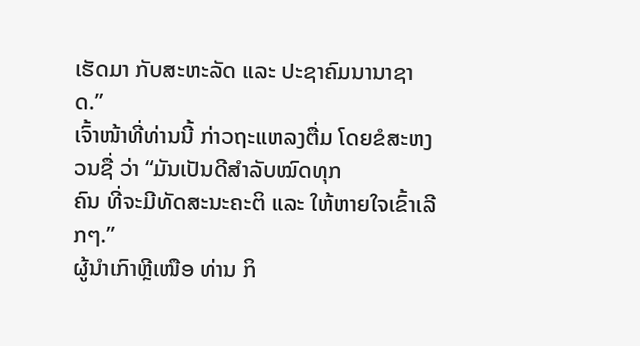ເຮັດມາ ກັບສະຫະລັດ ແລະ ປະຊາຄົມນານາຊາດ.”
ເຈົ້າໜ້າທີ່ທ່ານນີ້ ກ່າວຖະແຫລງຕື່ມ ໂດຍຂໍສະຫງວນຊື່ ວ່າ “ມັນເປັນດີສຳລັບໝົດທຸກ
ຄົນ ທີ່ຈະມີທັດສະນະຄະຕິ ແລະ ໃຫ້ຫາຍໃຈເຂົ້າເລີກໆ.”
ຜູ້ນຳເກົາຫຼີເໜືອ ທ່ານ ກິ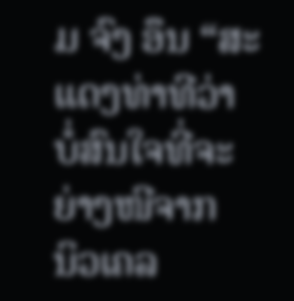ມ ຈົງ ອຶນ “ສະແດງທ່າທີວ່າ ບໍ່ສົນໃຈທີ່ຈະຍ່າງໜີຈາກ
ນິວເຄລ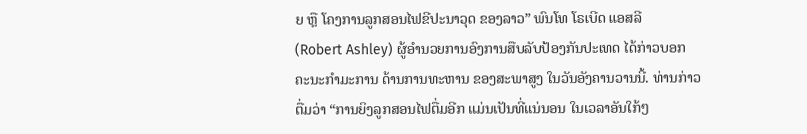ຍ ຫຼື ໂຄງການລູກສອນໄຟຂີປະນາວຸດ ຂອງລາວ” ພົນໂທ ໂຣເບີດ ແອສລີ
(Robert Ashley) ຜູ້ອຳນວຍການອົງການສືບລັບປ້ອງກັນປະເທດ ໄດ້ກ່າວບອກ
ຄະນະກຳມະການ ດ້ານການທະຫານ ຂອງສະພາສູງ ໃນວັນອັງຄານວານນີ້. ທ່ານກ່າວ
ຕື່ມວ່າ “ການຍິງລູກສອນໄຟຕື່ມອີກ ແມ່ນເປັນທີ່ແນ່ນອນ ໃນເວລາອັນໃກ້ໆ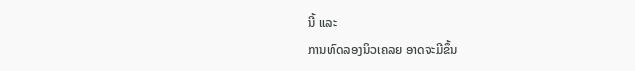ນີ້ ແລະ
ການທົດລອງນິວເຄລຍ ອາດຈະມີຂຶ້ນ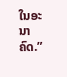ໃນອະນາຄົດ.”